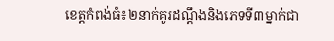ខេត្តកំពង់ធំ៖២នាក់គូរដណ្តឹងនិងភេទទី៣ម្នាក់ជា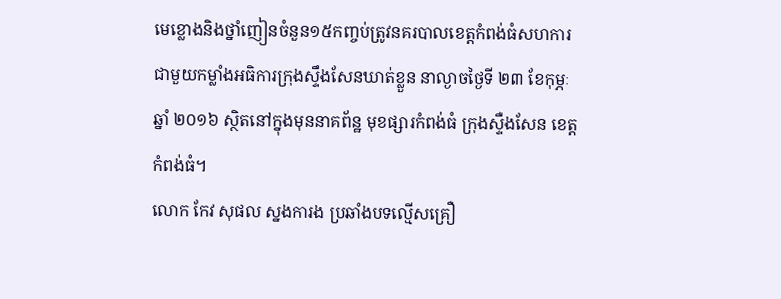មេខ្លោងនិងថ្នាំញៀនចំនួន១៥កញ្ចប់ត្រូវនគរបាលខេត្តកំពង់ធំសហការជាមួយកម្លាំងអធិការក្រុងស្ទឹងសែនឃាត់ខ្លួន នាល្ងាចថ្ងៃទី ២៣ ខែកុម្ភៈ ឆ្នាំ ២០១៦ ស្ថិតនៅក្នុងមុននាគព័ន្ឋ មុខផ្សារកំពង់ធំ ក្រុងស្ទឺងសែន ខេត្តកំពង់ធំ។
លោក កែវ សុផល ស្នងការង ប្រឆាំងបទល្មើសគ្រឿ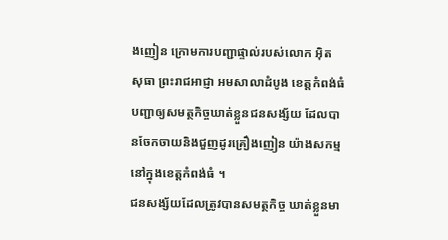ងញៀន ក្រោមការបញ្ជាផ្ទាល់របស់លោក អ៊ិត សុធា ព្រះរាជអាជ្ញា អមសាលាដំបូង ខេត្តកំពង់ធំ បញ្ជាឲ្យសមត្ថកិច្ចឃាត់ខ្លួនជនសង្ស័យ ដែលបានចែកចាយនិងជួញដូរគ្រឿងញៀន យ៉ាងសកម្ម នៅក្នុងខេត្តកំពង់ធំ ។
ជនសង្ស័យដែលត្រូវបានសមត្ថកិច្ច ឃាត់ខ្លួនមា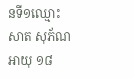នទី១ឈ្មោះ សាត សុភ័ណ អាយុ ១៨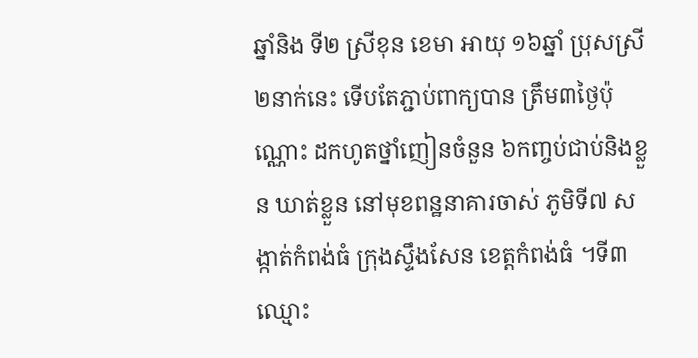ឆ្នាំនិង ទី២ ស្រីខុន ខេមា អាយុ ១៦ឆ្នាំ ប្រុសស្រី២នាក់នេះ ទើបតែភ្ជាប់ពាក្យបាន ត្រឹម៣ថ្ងៃប៉ុណ្ណោះ ដកហូតថ្នាំញៀនចំនួន ៦កញ្ចប់ជាប់និងខ្លួន ឃាត់ខ្លួន នៅមុខពន្ឋនាគារចាស់ ភូមិទី៧ សង្កាត់កំពង់ធំ ក្រុងស្ទឹងសែន ខេត្តកំពង់ធំ ។ទី៣ឈ្មោះ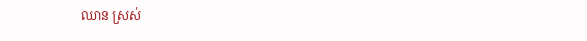ឈាន ស្រស់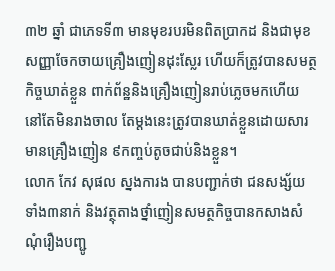៣២ ឆ្នាំ ជាភេទទី៣ មានមុខរបរមិនពិតប្រាកដ និងជាមុខសញ្ញាចែកចាយគ្រឿងញៀនដុះស្លែរ ហើយក៏ត្រូវបានសមត្ថកិច្ចឃាត់ខ្លួន ពាក់ព័ន្ឋនិងគ្រឿងញៀនរាប់ភ្លេចមកហើយ នៅតែមិនរាងចាល តែម្តងនេះត្រូវបានឃាត់ខ្លួនដោយសារមានគ្រឿងញៀន ៩កញ្ចប់តូចជាប់និងខ្លួន។
លោក កែវ សុផល ស្នងការង បានបញ្ជាក់ថា ជនសង្ស័យទាំង៣នាក់ និងវត្ថុតាងថ្នាំញៀនសមត្ថកិច្ចបានកសាងសំណុំរឿងបញ្ជូ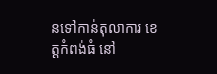នទៅកាន់តុលាការ ខេត្តកំពង់ធំ នៅ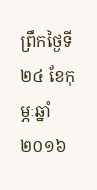ព្រឹកថ្ងៃទី ២៤ ខែកុម្ភៈឆ្នាំ ២០១៦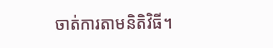ចាត់ការតាមនិតិវិធី។